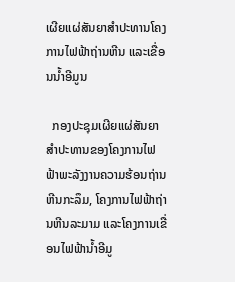ເຜີຍແຜ່ສັນຍາສຳປະທານໂຄງການໄຟຟ້າຖ່ານຫີນ ແລະເຂື່ອນນໍ້າອີມູນ

  ກອງປະຊຸມເຜີຍແຜ່ສັນຍາສຳປະທານຂອງໂຄງການໄຟຟ້າພະລັງງານຄວາມຮ້ອນຖ່ານຫີນກະລຶມ, ໂຄງການໄຟຟ້າຖ່ານຫີນລະມາມ ແລະໂຄງການເຂື່ອນໄຟຟ້ານໍ້າອີມູ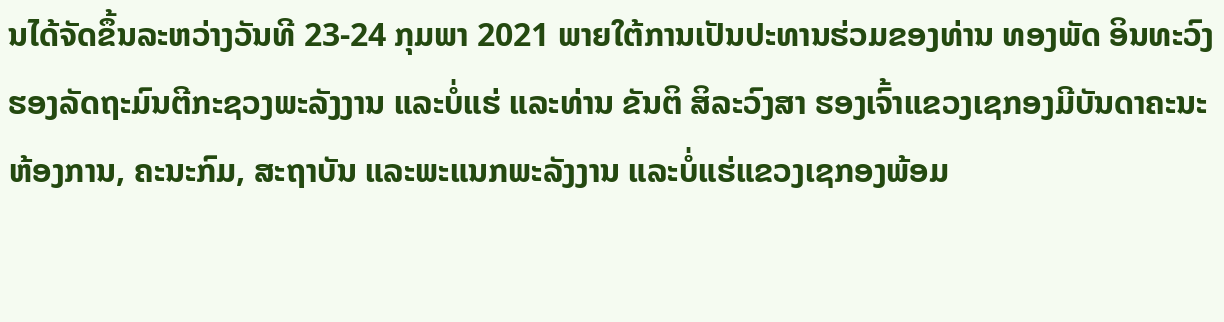ນໄດ້ຈັດຂຶ້ນລະຫວ່າງວັນທີ 23-24 ກຸມພາ 2021 ພາຍໃຕ້ການເປັນປະທານຮ່ວມຂອງທ່ານ ທອງພັດ ອິນທະວົງ ຮອງລັດຖະມົນຕີກະຊວງພະລັງງານ ແລະບໍ່ແຮ່ ແລະທ່ານ ຂັນຕິ ສິລະວົງສາ ຮອງເຈົ້າແຂວງເຊກອງມີບັນດາຄະນະຫ້ອງການ, ຄະນະກົມ, ສະຖາບັນ ແລະພະແນກພະລັງງານ ແລະບໍ່ແຮ່ແຂວງເຊກອງພ້ອມ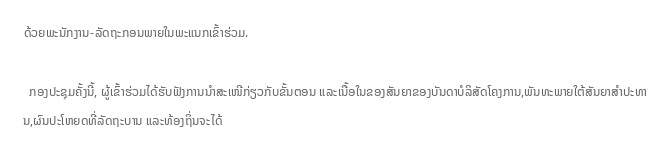ດ້ວຍພະນັກງານ-ລັດຖະກອນພາຍໃນພະແນກເຂົ້າຮ່ວມ.

  ກອງປະຊຸມຄັ້ງນີ້, ຜູ້ເຂົ້າຮ່ວມໄດ້ຮັບຟັງການນຳສະເໜີກ່ຽວກັບຂັ້ນຕອນ ແລະເນື້ອໃນຂອງສັນຍາຂອງບັນດາບໍລິສັດໂຄງການ,ພັນທະພາຍໃຕ້ສັນຍາສຳປະທານ,ຜົນປະໂຫຍດທີ່ລັດຖະບານ ແລະທ້ອງຖິ່ນຈະໄດ້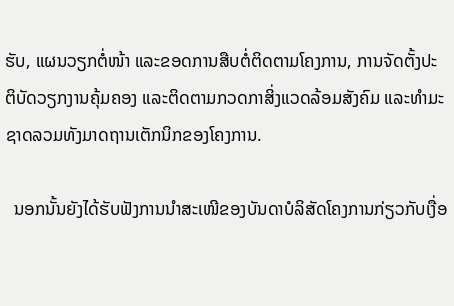ຮັບ, ແຜນວຽກຕໍ່ໜ້າ ແລະຂອດການສືບຕໍ່ຕິດຕາມໂຄງການ, ການຈັດຕັ້ງປະຕິບັດວຽກງານຄຸ້ມຄອງ ແລະຕິດຕາມກວດກາສິ່ງແວດລ້ອມສັງຄົມ ແລະທຳມະຊາດລວມທັງມາດຖານເຕັກນິກຂອງໂຄງການ.

  ນອກນັ້ນຍັງໄດ້ຮັບຟັງການນຳສະເໜີຂອງບັນດາບໍລິສັດໂຄງການກ່ຽວກັບເງື່ອ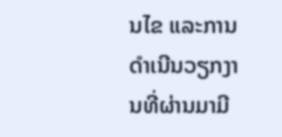ນໄຂ ແລະການດຳເນີນວຽກງານທີ່ຜ່ານມາມີ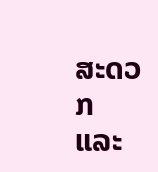ສະດວກ ແລະ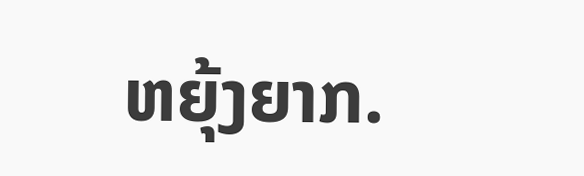ຫຍຸ້ງຍາກ.